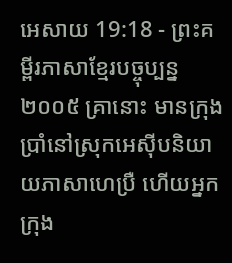អេសាយ 19:18 - ព្រះគម្ពីរភាសាខ្មែរបច្ចុប្បន្ន ២០០៥ គ្រានោះ មានក្រុងប្រាំនៅស្រុកអេស៊ីបនិយាយភាសាហេប្រឺ ហើយអ្នកក្រុង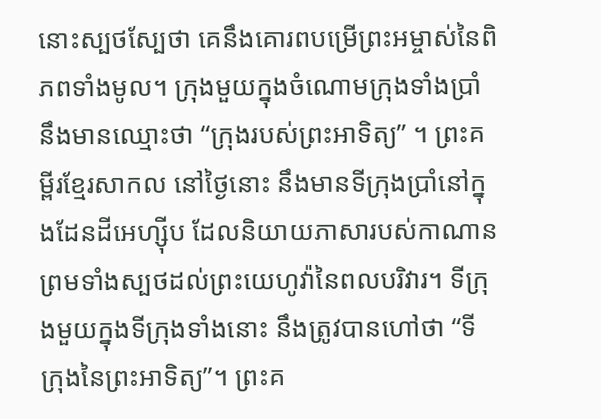នោះស្បថស្បែថា គេនឹងគោរពបម្រើព្រះអម្ចាស់នៃពិភពទាំងមូល។ ក្រុងមួយក្នុងចំណោមក្រុងទាំងប្រាំ នឹងមានឈ្មោះថា “ក្រុងរបស់ព្រះអាទិត្យ” ។ ព្រះគម្ពីរខ្មែរសាកល នៅថ្ងៃនោះ នឹងមានទីក្រុងប្រាំនៅក្នុងដែនដីអេហ្ស៊ីប ដែលនិយាយភាសារបស់កាណាន ព្រមទាំងស្បថដល់ព្រះយេហូវ៉ានៃពលបរិវារ។ ទីក្រុងមួយក្នុងទីក្រុងទាំងនោះ នឹងត្រូវបានហៅថា “ទីក្រុងនៃព្រះអាទិត្យ”។ ព្រះគ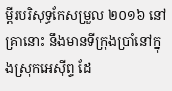ម្ពីរបរិសុទ្ធកែសម្រួល ២០១៦ នៅគ្រានោះ នឹងមានទីក្រុងប្រាំនៅក្នុងស្រុកអេស៊ីព្ទ ដែ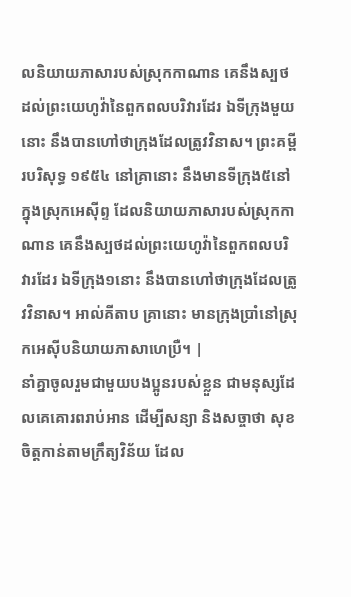លនិយាយភាសារបស់ស្រុកកាណាន គេនឹងស្បថដល់ព្រះយេហូវ៉ានៃពួកពលបរិវារដែរ ឯទីក្រុងមួយនោះ នឹងបានហៅថាក្រុងដែលត្រូវវិនាស។ ព្រះគម្ពីរបរិសុទ្ធ ១៩៥៤ នៅគ្រានោះ នឹងមានទីក្រុង៥នៅក្នុងស្រុកអេស៊ីព្ទ ដែលនិយាយភាសារបស់ស្រុកកាណាន គេនឹងស្បថដល់ព្រះយេហូវ៉ានៃពួកពលបរិវារដែរ ឯទីក្រុង១នោះ នឹងបានហៅថាក្រុងដែលត្រូវវិនាស។ អាល់គីតាប គ្រានោះ មានក្រុងប្រាំនៅស្រុកអេស៊ីបនិយាយភាសាហេប្រឺ។ |
នាំគ្នាចូលរួមជាមួយបងប្អូនរបស់ខ្លួន ជាមនុស្សដែលគេគោរពរាប់អាន ដើម្បីសន្យា និងសច្ចាថា សុខចិត្តកាន់តាមក្រឹត្យវិន័យ ដែល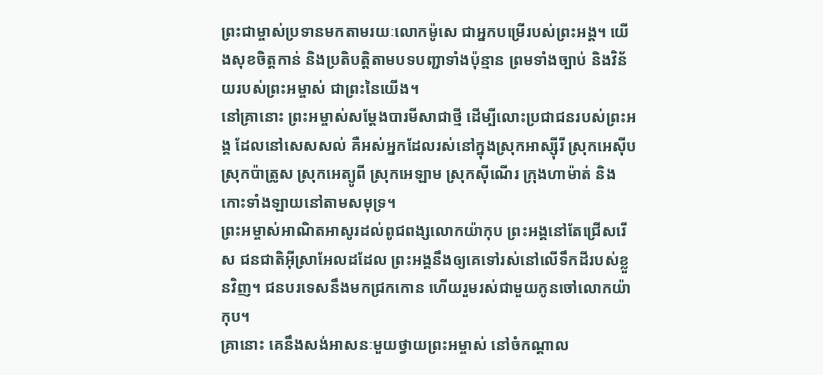ព្រះជាម្ចាស់ប្រទានមកតាមរយៈលោកម៉ូសេ ជាអ្នកបម្រើរបស់ព្រះអង្គ។ យើងសុខចិត្តកាន់ និងប្រតិបត្តិតាមបទបញ្ជាទាំងប៉ុន្មាន ព្រមទាំងច្បាប់ និងវិន័យរបស់ព្រះអម្ចាស់ ជាព្រះនៃយើង។
នៅគ្រានោះ ព្រះអម្ចាស់សម្តែងបារមីសាជាថ្មី ដើម្បីលោះប្រជាជនរបស់ព្រះអង្គ ដែលនៅសេសសល់ គឺអស់អ្នកដែលរស់នៅក្នុងស្រុកអាស្ស៊ីរី ស្រុកអេស៊ីប ស្រុកប៉ាត្រូស ស្រុកអេត្យូពី ស្រុកអេឡាម ស្រុកស៊ីណើរ ក្រុងហាម៉ាត់ និងកោះទាំងឡាយនៅតាមសមុទ្រ។
ព្រះអម្ចាស់អាណិតអាសូរដល់ពូជពង្សលោកយ៉ាកុប ព្រះអង្គនៅតែជ្រើសរើស ជនជាតិអ៊ីស្រាអែលដដែល ព្រះអង្គនឹងឲ្យគេទៅរស់នៅលើទឹកដីរបស់ខ្លួនវិញ។ ជនបរទេសនឹងមកជ្រកកោន ហើយរួមរស់ជាមួយកូនចៅលោកយ៉ាកុប។
គ្រានោះ គេនឹងសង់អាសនៈមួយថ្វាយព្រះអម្ចាស់ នៅចំកណ្ដាល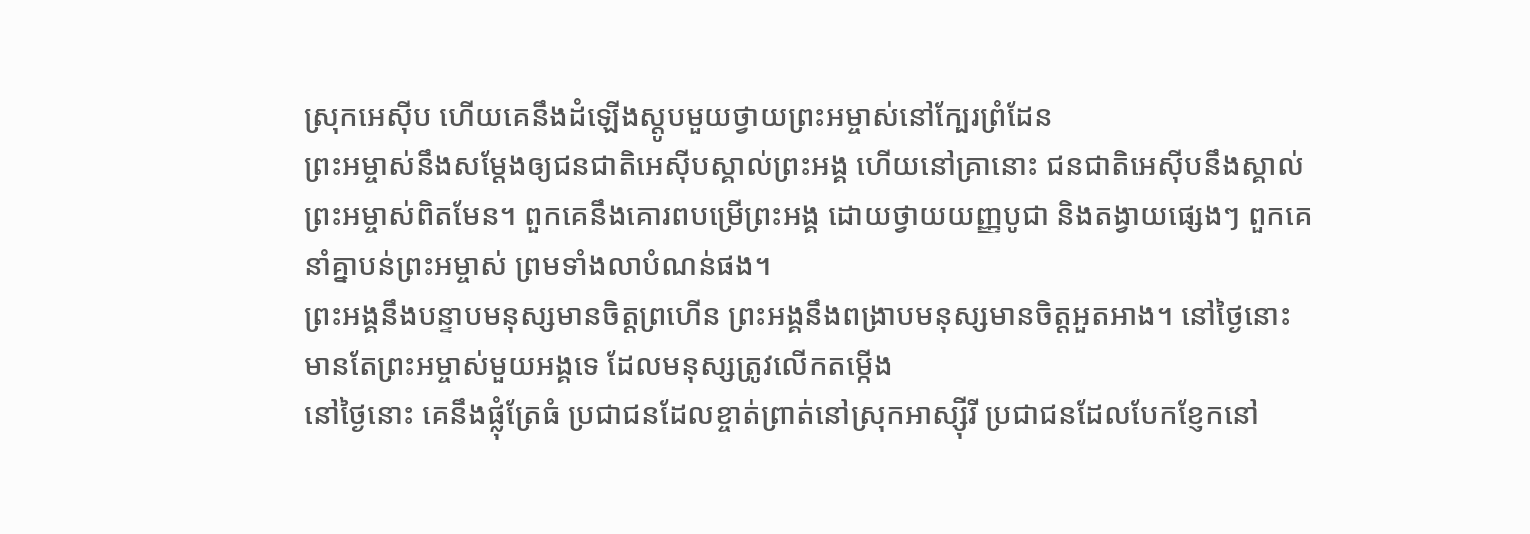ស្រុកអេស៊ីប ហើយគេនឹងដំឡើងស្តូបមួយថ្វាយព្រះអម្ចាស់នៅក្បែរព្រំដែន
ព្រះអម្ចាស់នឹងសម្តែងឲ្យជនជាតិអេស៊ីបស្គាល់ព្រះអង្គ ហើយនៅគ្រានោះ ជនជាតិអេស៊ីបនឹងស្គាល់ព្រះអម្ចាស់ពិតមែន។ ពួកគេនឹងគោរពបម្រើព្រះអង្គ ដោយថ្វាយយញ្ញបូជា និងតង្វាយផ្សេងៗ ពួកគេនាំគ្នាបន់ព្រះអម្ចាស់ ព្រមទាំងលាបំណន់ផង។
ព្រះអង្គនឹងបន្ទាបមនុស្សមានចិត្តព្រហើន ព្រះអង្គនឹងពង្រាបមនុស្សមានចិត្តអួតអាង។ នៅថ្ងៃនោះ មានតែព្រះអម្ចាស់មួយអង្គទេ ដែលមនុស្សត្រូវលើកតម្កើង
នៅថ្ងៃនោះ គេនឹងផ្លុំត្រែធំ ប្រជាជនដែលខ្ចាត់ព្រាត់នៅស្រុកអាស្ស៊ីរី ប្រជាជនដែលបែកខ្ញែកនៅ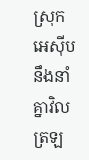ស្រុកអេស៊ីប នឹងនាំគ្នាវិលត្រឡ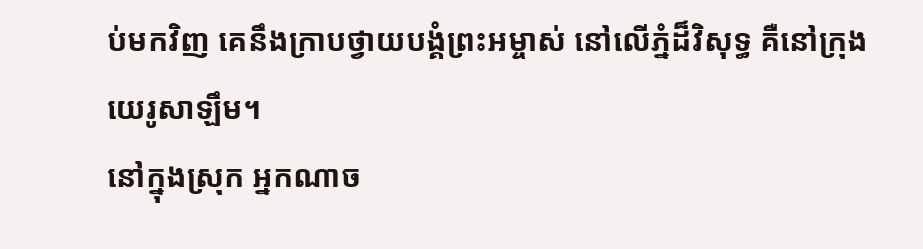ប់មកវិញ គេនឹងក្រាបថ្វាយបង្គំព្រះអម្ចាស់ នៅលើភ្នំដ៏វិសុទ្ធ គឺនៅក្រុងយេរូសាឡឹម។
នៅក្នុងស្រុក អ្នកណាច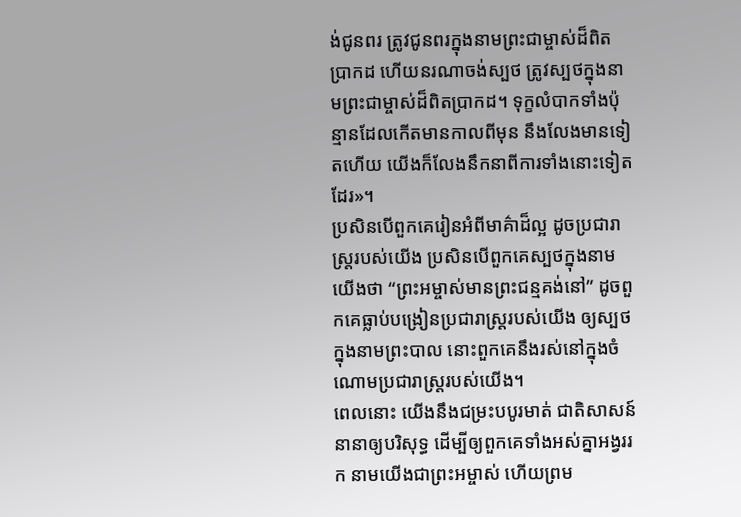ង់ជូនពរ ត្រូវជូនពរក្នុងនាមព្រះជាម្ចាស់ដ៏ពិតប្រាកដ ហើយនរណាចង់ស្បថ ត្រូវស្បថក្នុងនាមព្រះជាម្ចាស់ដ៏ពិតប្រាកដ។ ទុក្ខលំបាកទាំងប៉ុន្មានដែលកើតមានកាលពីមុន នឹងលែងមានទៀតហើយ យើងក៏លែងនឹកនាពីការទាំងនោះទៀតដែរ»។
ប្រសិនបើពួកគេរៀនអំពីមាគ៌ាដ៏ល្អ ដូចប្រជារាស្ត្ររបស់យើង ប្រសិនបើពួកគេស្បថក្នុងនាមយើងថា “ព្រះអម្ចាស់មានព្រះជន្មគង់នៅ” ដូចពួកគេធ្លាប់បង្រៀនប្រជារាស្ត្ររបស់យើង ឲ្យស្បថក្នុងនាមព្រះបាល នោះពួកគេនឹងរស់នៅក្នុងចំណោមប្រជារាស្ត្ររបស់យើង។
ពេលនោះ យើងនឹងជម្រះបបូរមាត់ ជាតិសាសន៍នានាឲ្យបរិសុទ្ធ ដើម្បីឲ្យពួកគេទាំងអស់គ្នាអង្វររក នាមយើងជាព្រះអម្ចាស់ ហើយព្រម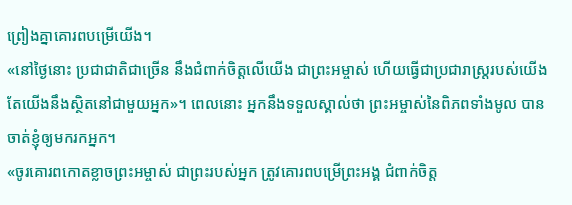ព្រៀងគ្នាគោរពបម្រើយើង។
«នៅថ្ងៃនោះ ប្រជាជាតិជាច្រើន នឹងជំពាក់ចិត្តលើយើង ជាព្រះអម្ចាស់ ហើយធ្វើជាប្រជារាស្ត្ររបស់យើង តែយើងនឹងស្ថិតនៅជាមួយអ្នក»។ ពេលនោះ អ្នកនឹងទទួលស្គាល់ថា ព្រះអម្ចាស់នៃពិភពទាំងមូល បានចាត់ខ្ញុំឲ្យមករកអ្នក។
«ចូរគោរពកោតខ្លាចព្រះអម្ចាស់ ជាព្រះរបស់អ្នក ត្រូវគោរពបម្រើព្រះអង្គ ជំពាក់ចិត្ត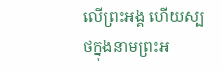លើព្រះអង្គ ហើយស្បថក្នុងនាមព្រះអ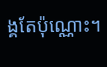ង្គតែប៉ុណ្ណោះ។